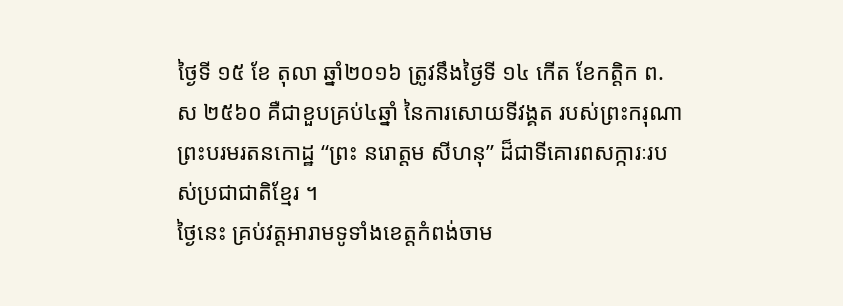ថ្ងៃទី ១៥ ខែ តុលា ឆ្នាំ២០១៦ ត្រូវនឹងថ្ងៃទី ១៤ កើត ខែកត្តិក ព.ស ២៥៦០ គឺជាខួបគ្រប់៤ឆ្នាំ នៃការសោយទីវង្គត របស់ព្រះករុណា ព្រះបរមរតនកោដ្ឋ “ព្រះ នរោត្តម សីហនុ” ដ៏ជាទីគោរពសក្ការៈរបស់ប្រជាជាតិខ្មែរ ។
ថ្ងៃនេះ គ្រប់វត្តអារាមទូទាំងខេត្តកំពង់ចាម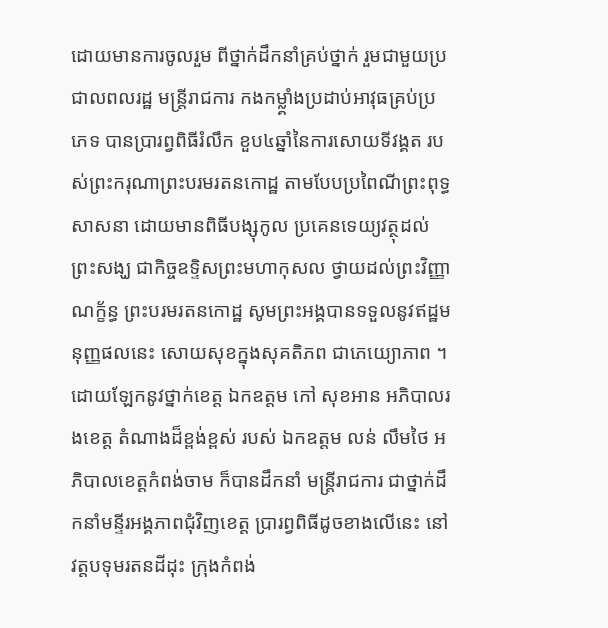ដោយមានការចូលរួម ពីថ្នាក់ដឹកនាំគ្រប់ថ្នាក់ រួមជាមួយប្រជាលពលរដ្ឋ មន្ត្រីរាជការ កងកម្លាំ្គងប្រដាប់អាវុធគ្រប់ប្រភេទ បានប្រារព្វពិធីរំលឹក ខួប៤ឆ្នាំនៃការសោយទីវង្គត របស់ព្រះករុណាព្រះបរមរតនកោដ្ឋ តាមបែបប្រពៃណីព្រះពុទ្ធសាសនា ដោយមានពិធីបង្សុកូល ប្រគេនទេយ្យវត្ថុដល់ព្រះសង្ឃ ជាកិច្ចឧទ្ទិសព្រះមហាកុសល ថ្វាយដល់ព្រះវិញ្ញាណក្ខ័ន្ធ ព្រះបរមរតនកោដ្ឋ សូមព្រះអង្គបានទទួលនូវឥដ្ឋមនុញ្ញផលនេះ សោយសុខក្នុងសុគតិភព ជាភេយ្យោភាព ។
ដោយឡែកនូវថ្នាក់ខេត្ត ឯកឧត្តម កៅ សុខអាន អភិបាលរងខេត្ត តំណាងដ៏ខ្ពង់ខ្ពស់ របស់ ឯកឧត្តម លន់ លឹមថៃ អភិបាលខេត្តកំពង់ចាម ក៏បានដឹកនាំ មន្ត្រីរាជការ ជាថ្នាក់ដឹកនាំមន្ទីរអង្គភាពជុំវិញខេត្ត ប្រារព្វពិធីដូចខាងលើនេះ នៅវត្តបទុមរតនដីដុះ ក្រុងកំពង់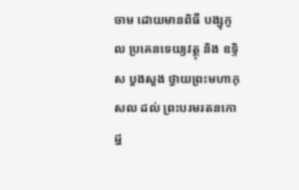ចាម ដោយមានពិធី បង្សុកូល ប្រគេនទេយ្យវត្ថុ និង ឧទ្ទិស បួងសួង ថ្វាយព្រះមហាកុសល ដល់ ព្រះបរមរតនកោដ្ឋ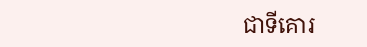ជាទីគោរ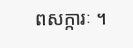ពសក្ការៈ ។